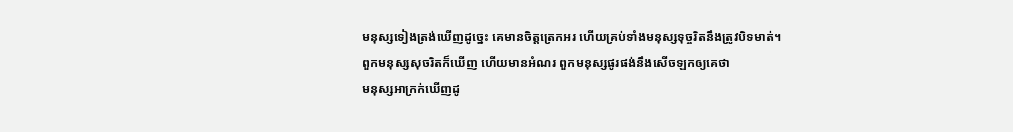មនុស្សទៀងត្រង់ឃើញដូច្នេះ គេមានចិត្តត្រេកអរ ហើយគ្រប់ទាំងមនុស្សទុច្ចរិតនឹងត្រូវបិទមាត់។
ពួកមនុស្សសុចរិតក៏ឃើញ ហើយមានអំណរ ពួកមនុស្សផូរផង់នឹងសើចឡកឲ្យគេថា
មនុស្សអាក្រក់ឃើញដូ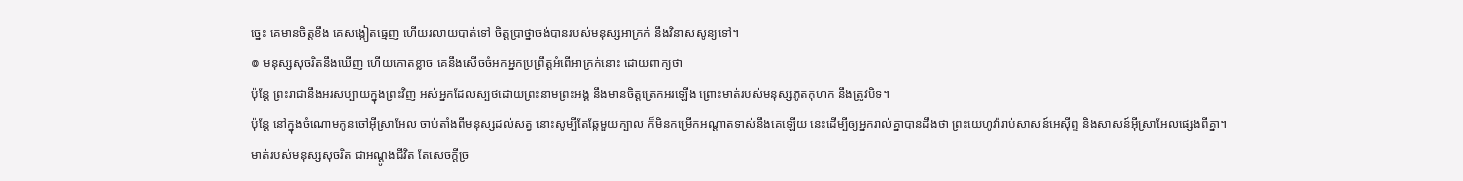ច្នេះ គេមានចិត្តខឹង គេសង្កៀតធ្មេញ ហើយរលាយបាត់ទៅ ចិត្តប្រាថ្នាចង់បានរបស់មនុស្សអាក្រក់ នឹងវិនាសសូន្យទៅ។
៙ មនុស្សសុចរិតនឹងឃើញ ហើយកោតខ្លាច គេនឹងសើចចំអកអ្នកប្រព្រឹត្តអំពើអាក្រក់នោះ ដោយពាក្យថា
ប៉ុន្តែ ព្រះរាជានឹងអរសប្បាយក្នុងព្រះវិញ អស់អ្នកដែលស្បថដោយព្រះនាមព្រះអង្គ នឹងមានចិត្តត្រេកអរឡើង ព្រោះមាត់របស់មនុស្សភូតកុហក នឹងត្រូវបិទ។
ប៉ុន្តែ នៅក្នុងចំណោមកូនចៅអ៊ីស្រាអែល ចាប់តាំងពីមនុស្សដល់សត្វ នោះសូម្បីតែឆ្កែមួយក្បាល ក៏មិនកម្រើកអណ្ដាតទាស់នឹងគេឡើយ នេះដើម្បីឲ្យអ្នករាល់គ្នាបានដឹងថា ព្រះយេហូវ៉ារាប់សាសន៍អេស៊ីព្ទ និងសាសន៍អ៊ីស្រាអែលផ្សេងពីគ្នា។
មាត់របស់មនុស្សសុចរិត ជាអណ្តូងជីវិត តែសេចក្ដីច្រ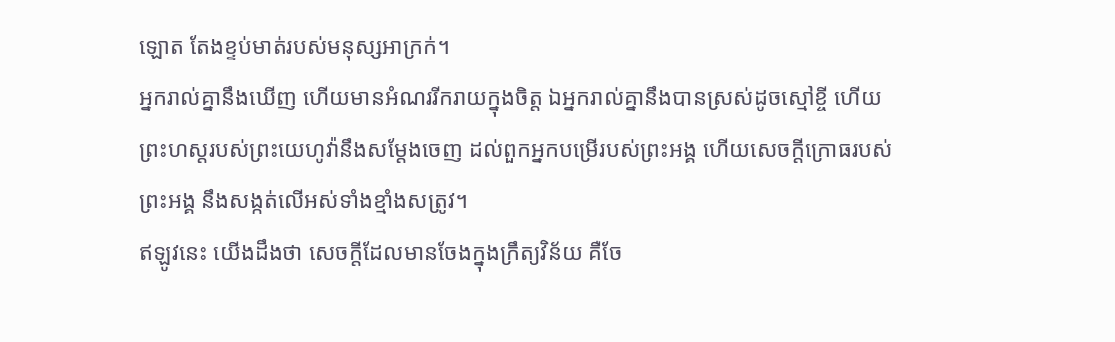ឡោត តែងខ្ទប់មាត់របស់មនុស្សអាក្រក់។
អ្នករាល់គ្នានឹងឃើញ ហើយមានអំណររីករាយក្នុងចិត្ត ឯអ្នករាល់គ្នានឹងបានស្រស់ដូចស្មៅខ្ចី ហើយព្រះហស្តរបស់ព្រះយេហូវ៉ានឹងសម្ដែងចេញ ដល់ពួកអ្នកបម្រើរបស់ព្រះអង្គ ហើយសេចក្ដីក្រោធរបស់ព្រះអង្គ នឹងសង្កត់លើអស់ទាំងខ្មាំងសត្រូវ។
ឥឡូវនេះ យើងដឹងថា សេចក្តីដែលមានចែងក្នុងក្រឹត្យវិន័យ គឺចែ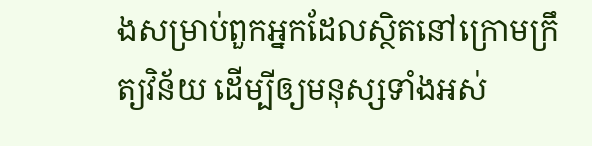ងសម្រាប់ពួកអ្នកដែលសិ្ថតនៅក្រោមក្រឹត្យវិន័យ ដើម្បីឲ្យមនុស្សទាំងអស់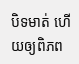បិទមាត់ ហើយឲ្យពិភព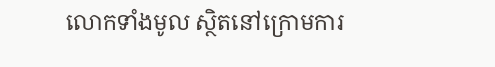លោកទាំងមូល ស្ថិតនៅក្រោមការ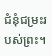ជំនុំជម្រះរបស់ព្រះ។